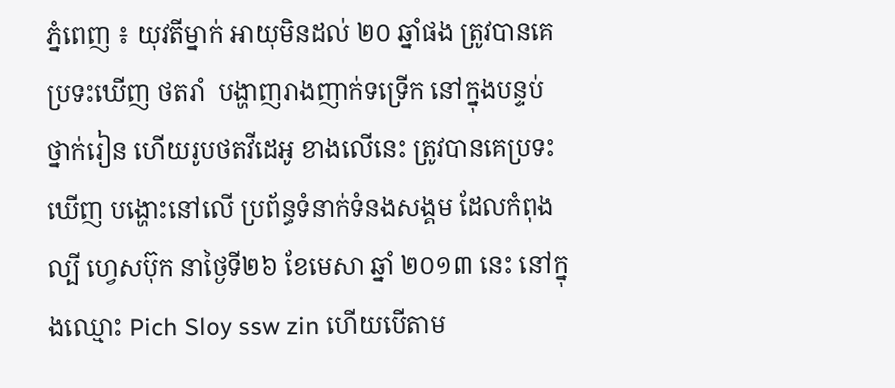ភ្នំពេញ ៖ យុវតីម្នាក់ អាយុមិនដល់ ២០ ឆ្នាំផង ត្រូវបានគេប្រទះឃើញ ថតរាំ  បង្ហាញរាងញាក់ទទ្រើក នៅក្នុងបន្ទប់ ថ្នាក់រៀន ហើយរូបថតវីដេអូ ខាងលើនេះ ត្រូវបានគេប្រទះឃើញ បង្ហោះនៅលើ ប្រព័ន្ធទំនាក់ទំនងសង្គម ដែលកំពុងល្បី ហ្វេសប៊ុក នាថ្ងៃទី២៦ ខែមេសា ឆ្នាំ ២០១៣ នេះ នៅក្នុងឈ្មោះ Pich Sloy ssw zin ហើយបើតាម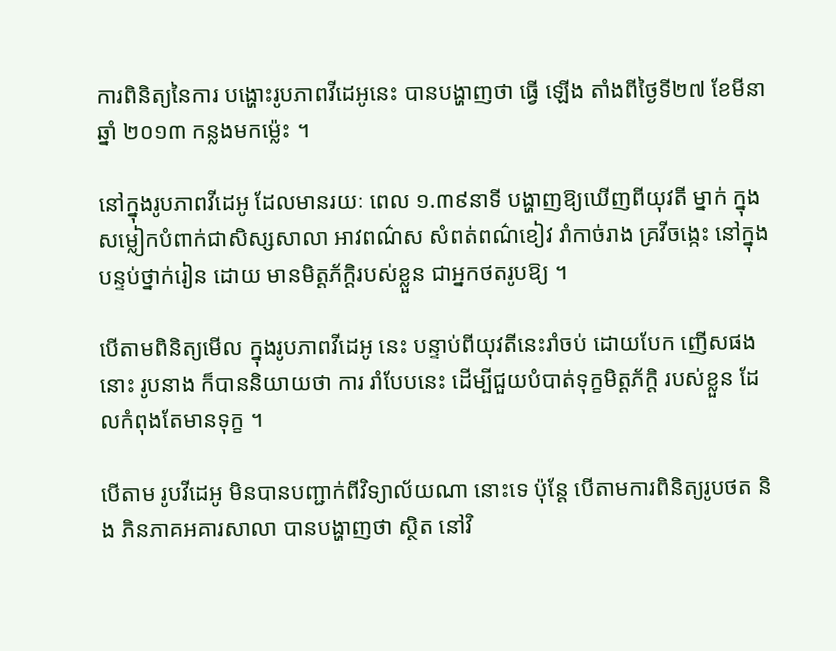ការពិនិត្យនៃការ បង្ហោះរូបភាពវីដេអូនេះ បានបង្ហាញថា ធ្វើ ឡើង តាំងពីថ្ងៃទី២៧ ខែមីនា ឆ្នាំ ២០១៣ កន្លងមកម្ល៉េះ ។

នៅក្នុងរូបភាពវីដេអូ ដែលមានរយៈ ពេល ១.៣៩នាទី បង្ហាញឱ្យឃើញពីយុវតី ម្នាក់ ក្នុងសម្លៀកបំពាក់ជាសិស្សសាលា អាវពណ៌ស សំពត់ពណ៌ខៀវ រាំកាច់រាង គ្រវីចង្កេះ នៅក្នុងបន្ទប់ថ្នាក់រៀន ដោយ មានមិត្ដភ័ក្ដិរបស់ខ្លួន ជាអ្នកថតរូបឱ្យ ។

បើតាមពិនិត្យមើល ក្នុងរូបភាពវីដេអូ នេះ បន្ទាប់ពីយុវតីនេះរាំចប់ ដោយបែក ញើសផងនោះ រូបនាង ក៏បាននិយាយថា ការ រាំបែបនេះ ដើម្បីជួយបំបាត់ទុក្ខមិត្ដភ័ក្ដិ របស់ខ្លួន ដែលកំពុងតែមានទុក្ខ ។

បើតាម រូបវីដេអូ មិនបានបញ្ជាក់ពីវិទ្យាល័យណា នោះទេ ប៉ុន្ដែ បើតាមការពិនិត្យរូបថត និង ភិនភាគអគារសាលា បានបង្ហាញថា ស្ថិត នៅវិ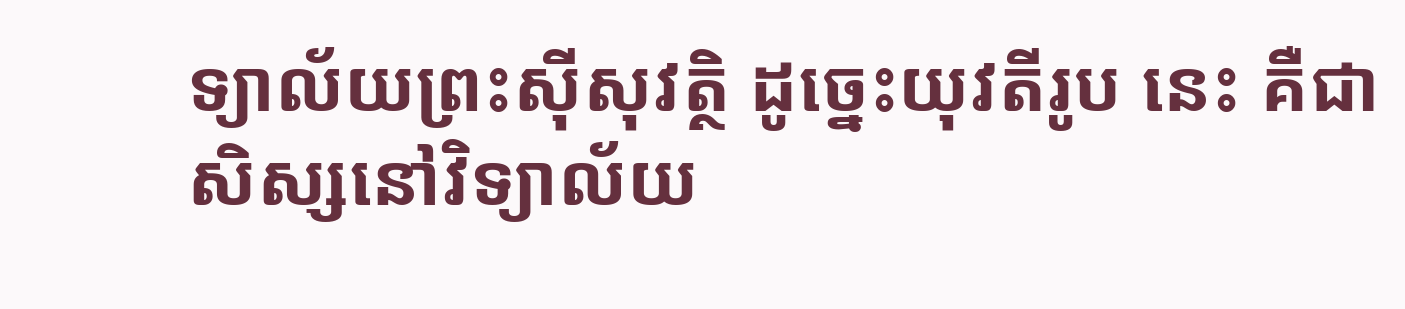ទ្យាល័យព្រះស៊ីសុវត្ថិ ដូច្នេះយុវតីរូប នេះ គឺជាសិស្សនៅវិទ្យាល័យ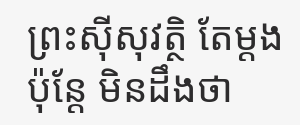ព្រះស៊ីសុវត្ថិ តែម្ដង ប៉ុន្ដែ មិនដឹងថា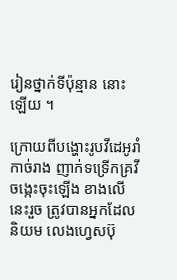រៀនថ្នាក់ទីប៉ុន្មាន នោះឡើយ ។

ក្រោយពីបង្ហោះរូបវីដេអូរាំ កាច់រាង ញាក់ទទ្រើកគ្រវីចង្កេះចុះឡើង ខាងលើនេះរួច ត្រូវបានអ្នកដែលនិយម លេងហ្វេសប៊ុ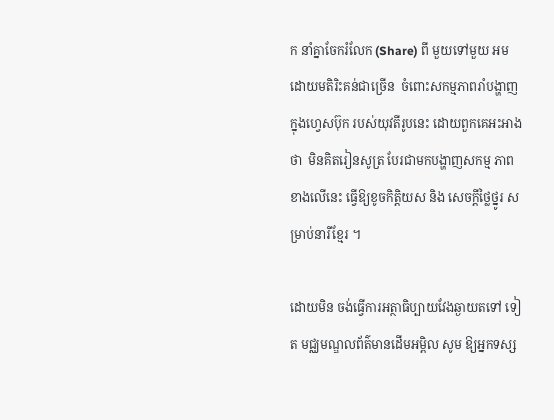ក នាំគ្នាចែករំលែក (Share) ពី មួយទៅមួយ អមដោយមតិរិះគន់ជាច្រើន  ចំពោះសកម្មភាពរាំបង្ហាញក្នុងហ្វេសប៊ុក របស់យុវតីរូបនេះ ដោយពួកគេអះអាងថា  មិនគិតរៀនសូត្រ បែរជាមកបង្ហាញសកម្ម ភាពខាងលើនេះ ធ្វើឱ្យខូចកិត្ដិយស និង សេចក្ដីថ្លៃថ្នូរ សម្រាប់នារីខ្មែរ ។

ដោយមិន ចង់ធ្វើការអត្ថាធិប្បាយវែងឆ្ងាយតទៅ ទៀត មជ្ឈមណ្ឌលព័ត៌មានដើមអម្ពិល សូម ឱ្យអ្នកទស្ស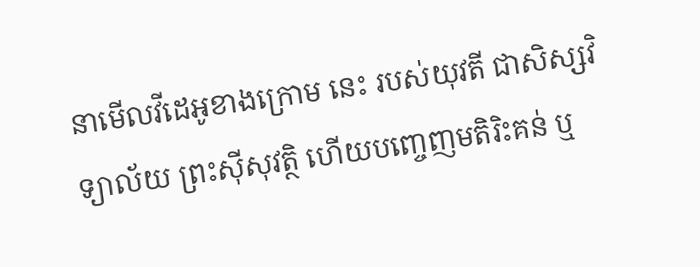នាមើលវីដេអូខាងក្រោម នេះ របស់យុវតី ជាសិស្សវិទ្យាល័យ ព្រះស៊ីសុវត្ថិ ហើយបញ្ចេញមតិរិះគន់ ឬ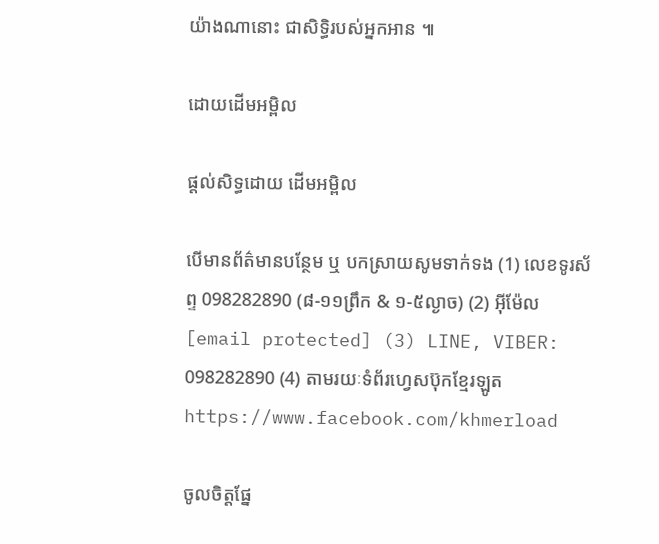យ៉ាងណានោះ ជាសិទ្ធិរបស់អ្នកអាន ៕

ដោយដើមអម្ពិល

ផ្តល់សិទ្ធដោយ ដើមអម្ពិល

បើមានព័ត៌មានបន្ថែម ឬ បកស្រាយសូមទាក់ទង (1) លេខទូរស័ព្ទ 098282890 (៨-១១ព្រឹក & ១-៥ល្ងាច) (2) អ៊ីម៉ែល [email protected] (3) LINE, VIBER: 098282890 (4) តាមរយៈទំព័រហ្វេសប៊ុកខ្មែរឡូត https://www.facebook.com/khmerload

ចូលចិត្តផ្នែ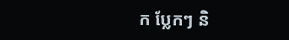ក ប្លែកៗ និ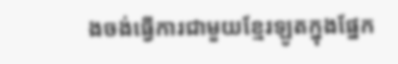ងចង់ធ្វើការជាមួយខ្មែរឡូតក្នុងផ្នែក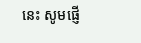នេះ សូមផ្ញើ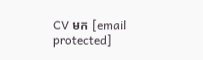CV មក [email protected]